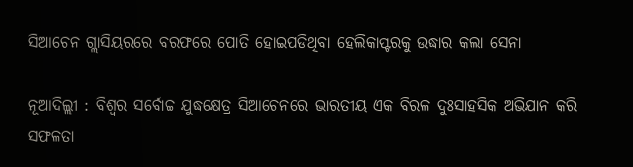ସିଆଚେନ ଗ୍ଲାସିୟରରେ ବରଫରେ ପୋତି ହୋଇପଡିଥିବା ହେଲିକାପ୍ଟରକୁ ଉଦ୍ଧାର କଲା ସେନା

ନୂଆଦିଲ୍ଲୀ : ବିଶ୍ୱର ସର୍ବୋଚ୍ଚ ଯୁଦ୍ଧକ୍ଷେତ୍ର ସିଆଚେନରେ ଭାରତୀୟ ଏକ ବିରଳ ଦୁଃସାହସିକ ଅଭିଯାନ କରି ସଫଳତା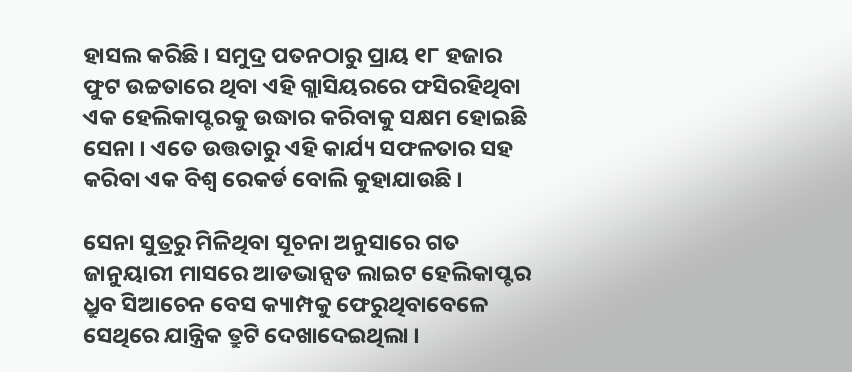ହାସଲ କରିଛି । ସମୁଦ୍ର ପତନଠାରୁ ପ୍ରାୟ ୧୮ ହଜାର ଫୁଟ ଉଚ୍ଚତାରେ ଥିବା ଏହି ଗ୍ଲାସିୟରରେ ଫସିରହିଥିବା ଏକ ହେଲିକାପ୍ଟରକୁ ଉଦ୍ଧାର କରିବାକୁ ସକ୍ଷମ ହୋଇଛି ସେନା । ଏତେ ଉତ୍ତତାରୁ ଏହି କାର୍ଯ୍ୟ ସଫଳତାର ସହ କରିବା ଏକ ବିଶ୍ୱ ରେକର୍ଡ ବୋଲି କୁହାଯାଉଛି ।

ସେନା ସୁତ୍ରରୁ ମିଳିଥିବା ସୂଚନା ଅନୁସାରେ ଗତ ଜାନୁୟାରୀ ମାସରେ ଆଡଭାନ୍ସଡ ଲାଇଟ ହେଲିକାପ୍ଟର ଧ୍ରୁବ ସିଆଚେନ ବେସ କ୍ୟାମ୍ପକୁ ଫେରୁଥିବାବେଳେ ସେଥିରେ ଯାନ୍ତ୍ରିକ ତ୍ରୁଟି ଦେଖାଦେଇଥିଲା ।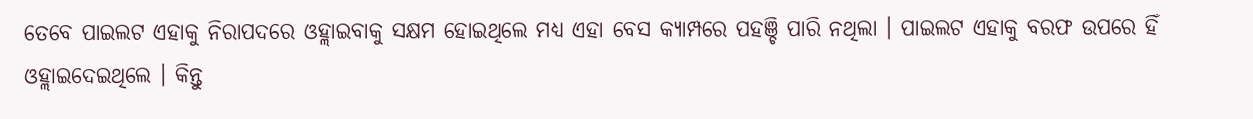ତେବେ ପାଇଲଟ ଏହାକୁ ନିରାପଦରେ ଓହ୍ଲାଇବାକୁ ସକ୍ଷମ ହୋଇଥିଲେ ମଧ୍ୟ ଏହା ବେସ କ୍ୟାମ୍ପରେ ପହଞ୍ଚି ପାରି ନଥିଲା । ପାଇଲଟ ଏହାକୁ ବରଫ ଉପରେ ହିଁ ଓହ୍ଲାଇଦେଇଥିଲେ । କିନ୍ତୁ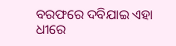ବରଫରେ ଦବିଯାଇ ଏହା ଧୀରେ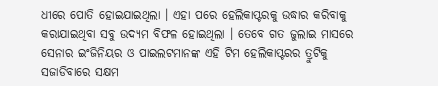ଧୀରେ ପୋତି ହୋଇଯାଇଥିଲା । ଏହା ପରେ ହେଲିକାପ୍ଟରକୁ ଉଦ୍ଧାର କରିବାକୁ କରାଯାଇଥିବା ସବୁ ଉଦ୍ୟମ ବିଫଳ ହୋଇଥିଲା । ତେବେ ଗତ ଜୁଲାଇ ମାସରେ ସେନାର ଇଂଜିନିୟର ଓ ପାଇଲଟମାନଙ୍କ ଏହି ଟିମ ହେଲିକାପ୍ଟରର ତ୍ରୁଟିକୁ ସଜାଡିବାରେ ସକ୍ଷମ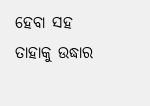ହେବା ସହ ତାହାକୁ ଉଦ୍ଧାର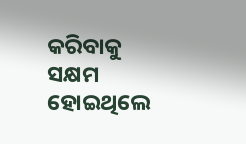କରିବାକୁ ସକ୍ଷମ ହୋଇଥିଲେ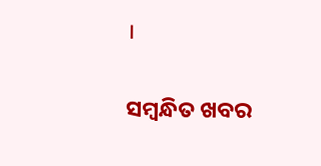।

ସମ୍ବନ୍ଧିତ ଖବର